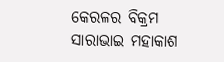କେରଳର ବିକ୍ରମ ସାରାଭାଇ ମହାକାଶ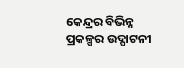କେନ୍ଦ୍ରର ବିଭିନ୍ନ ପ୍ରକଳ୍ପର ଉଦ୍ଘାଟନୀ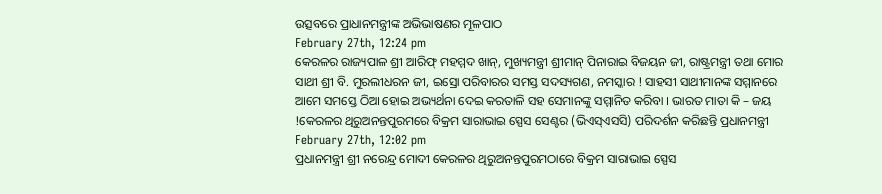ଉତ୍ସବରେ ପ୍ରାଧାନମନ୍ତ୍ରୀଙ୍କ ଅଭିଭାଷଣର ମୂଳପାଠ
February 27th, 12:24 pm
କେରଳର ରାଜ୍ୟପାଳ ଶ୍ରୀ ଆରିଫ୍ ମହମ୍ମଦ ଖାନ୍, ମୁଖ୍ୟମନ୍ତ୍ରୀ ଶ୍ରୀମାନ୍ ପିନାରାଇ ବିଜୟନ ଜୀ, ରାଷ୍ଟ୍ରମନ୍ତ୍ରୀ ତଥା ମୋର ସାଥୀ ଶ୍ରୀ ବି. ମୁରଲୀଧରନ ଜୀ, ଇସ୍ରୋ ପରିବାରର ସମସ୍ତ ସଦସ୍ୟଗଣ, ନମସ୍କାର ! ସାହସୀ ସାଥୀମାନଙ୍କ ସମ୍ମାନରେ ଆମେ ସମସ୍ତେ ଠିଆ ହୋଇ ଅଭ୍ୟର୍ଥନା ଦେଇ କରତାଳି ସହ ସେମାନଙ୍କୁ ସମ୍ମାନିତ କରିବା । ଭାରତ ମାତା କି – ଜୟ !କେରଳର ଥିରୁଅନନ୍ତପୁରମରେ ବିକ୍ରମ ସାରାଭାଇ ସ୍ପେସ ସେଣ୍ଟର (ଭିଏସ୍ଏସସି) ପରିଦର୍ଶନ କରିଛନ୍ତି ପ୍ରଧାନମନ୍ତ୍ରୀ
February 27th, 12:02 pm
ପ୍ରଧାନମନ୍ତ୍ରୀ ଶ୍ରୀ ନରେନ୍ଦ୍ର ମୋଦୀ କେରଳର ଥିରୁଅନନ୍ତପୁରମଠାରେ ବିକ୍ରମ ସାରାଭାଇ ସ୍ପେସ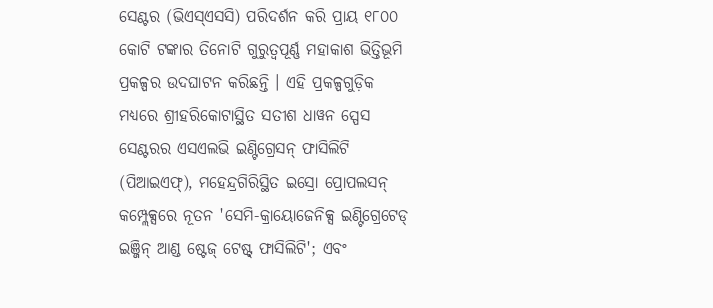ସେଣ୍ଟର (ଭିଏସ୍ଏସସି) ପରିଦର୍ଶନ କରି ପ୍ରାୟ ୧୮୦୦ କୋଟି ଟଙ୍କାର ତିନୋଟି ଗୁରୁତ୍ୱପୂର୍ଣ୍ଣ ମହାକାଶ ଭିତ୍ତିଭୂମି ପ୍ରକଳ୍ପର ଉଦଘାଟନ କରିଛନ୍ତି । ଏହି ପ୍ରକଳ୍ପଗୁଡ଼ିକ ମଧ୍ୟରେ ଶ୍ରୀହରିକୋଟାସ୍ଥିତ ସତୀଶ ଧାୱନ ସ୍ପେସ ସେଣ୍ଟରର ଏସଏଲଭି ଇଣ୍ଟିଗ୍ରେସନ୍ ଫାସିଲିଟି (ପିଆଇଏଫ୍), ମହେନ୍ଦ୍ରଗିରିସ୍ଥିତ ଇସ୍ରୋ ପ୍ରୋପଲସନ୍ କମ୍ପ୍ଲେକ୍ସରେ ନୂତନ 'ସେମି-କ୍ରାୟୋଜେନିକ୍ସ ଇଣ୍ଟିଗ୍ରେଟେଡ୍ ଇଞ୍ଜିନ୍ ଆଣ୍ଡ ଷ୍ଟେଜ୍ ଟେଷ୍ଟ୍ ଫାସିଲିଟି'; ଏବଂ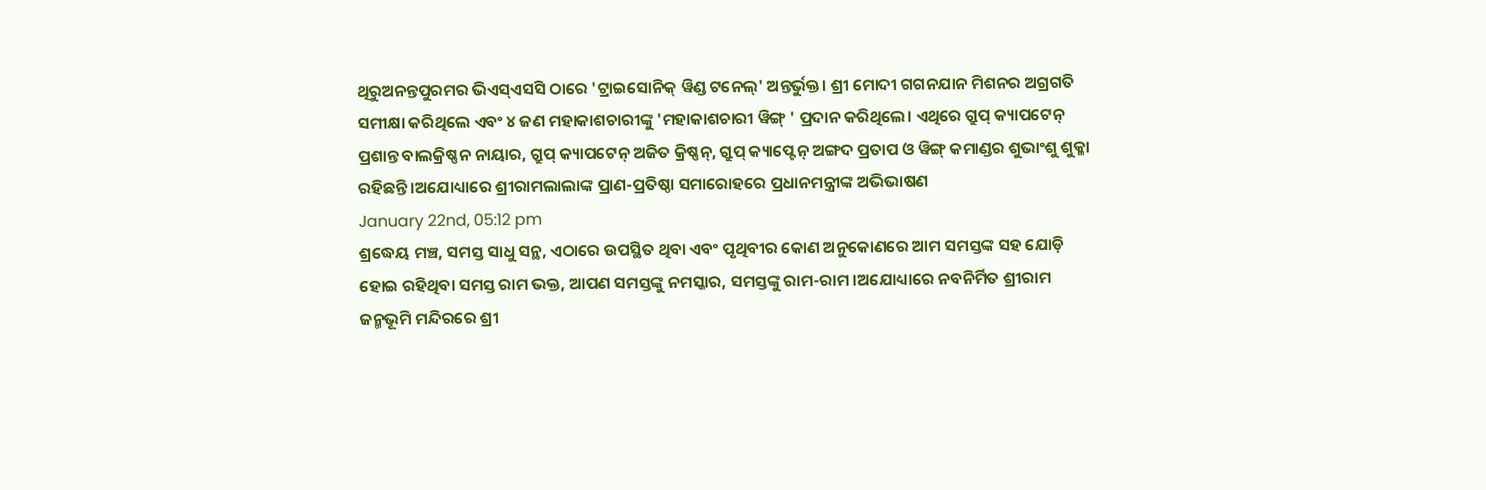ଥିରୁଅନନ୍ତପୁରମର ଭିଏସ୍ଏସସି ଠାରେ 'ଟ୍ରାଇସୋନିକ୍ ୱିଣ୍ଡ ଟନେଲ୍' ଅନ୍ତର୍ଭୁକ୍ତ। ଶ୍ରୀ ମୋଦୀ ଗଗନଯାନ ମିଶନର ଅଗ୍ରଗତି ସମୀକ୍ଷା କରିଥିଲେ ଏବଂ ୪ ଜଣ ମହାକାଶଚାରୀଙ୍କୁ 'ମହାକାଶଚାରୀ ୱିଙ୍ଗ୍ ' ପ୍ରଦାନ କରିଥିଲେ। ଏଥିରେ ଗ୍ରୁପ୍ କ୍ୟାପଟେନ୍ ପ୍ରଶାନ୍ତ ବାଲକ୍ରିଷ୍ଣନ ନାୟାର, ଗ୍ରୁପ୍ କ୍ୟାପଟେନ୍ ଅଜିତ କ୍ରିଷ୍ଣନ୍, ଗ୍ରୁପ୍ କ୍ୟାପ୍ଟେନ୍ ଅଙ୍ଗଦ ପ୍ରତାପ ଓ ୱିଙ୍ଗ୍ କମାଣ୍ଡର ଶୁଭାଂଶୁ ଶୁକ୍ଳା ରହିଛନ୍ତି।ଅଯୋଧ୍ୟାରେ ଶ୍ରୀରାମଲାଲାଙ୍କ ପ୍ରାଣ-ପ୍ରତିଷ୍ଠା ସମାରୋହରେ ପ୍ରଧାନମନ୍ତ୍ରୀଙ୍କ ଅଭିଭାଷଣ
January 22nd, 05:12 pm
ଶ୍ରଦ୍ଧେୟ ମଞ୍ଚ, ସମସ୍ତ ସାଧୁ ସନ୍ଥ, ଏଠାରେ ଉପସ୍ଥିତ ଥିବା ଏବଂ ପୃଥିବୀର କୋଣ ଅନୁକୋଣରେ ଆମ ସମସ୍ତଙ୍କ ସହ ଯୋଡ଼ି ହୋଇ ରହିଥିବା ସମସ୍ତ ରାମ ଭକ୍ତ, ଆପଣ ସମସ୍ତଙ୍କୁ ନମସ୍କାର, ସମସ୍ତଙ୍କୁ ରାମ-ରାମ ।ଅଯୋଧ୍ୟାରେ ନବନିର୍ମିତ ଶ୍ରୀରାମ ଜନ୍ମଭୂମି ମନ୍ଦିରରେ ଶ୍ରୀ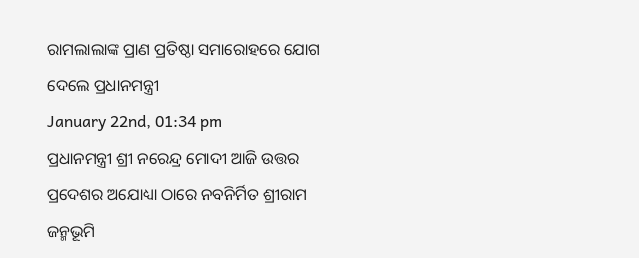ରାମଲାଲାଙ୍କ ପ୍ରାଣ ପ୍ରତିଷ୍ଠା ସମାରୋହରେ ଯୋଗ ଦେଲେ ପ୍ରଧାନମନ୍ତ୍ରୀ
January 22nd, 01:34 pm
ପ୍ରଧାନମନ୍ତ୍ରୀ ଶ୍ରୀ ନରେନ୍ଦ୍ର ମୋଦୀ ଆଜି ଉତ୍ତର ପ୍ରଦେଶର ଅଯୋଧ୍ୟା ଠାରେ ନବନିର୍ମିତ ଶ୍ରୀରାମ ଜନ୍ମଭୂମି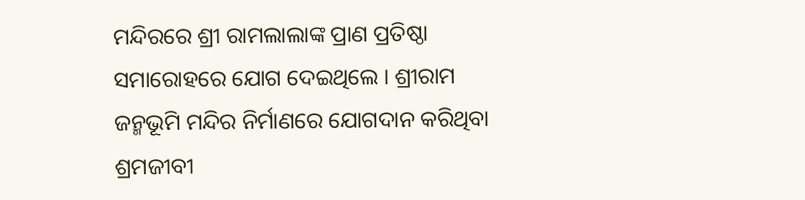ମନ୍ଦିରରେ ଶ୍ରୀ ରାମଲାଲାଙ୍କ ପ୍ରାଣ ପ୍ରତିଷ୍ଠା ସମାରୋହରେ ଯୋଗ ଦେଇଥିଲେ । ଶ୍ରୀରାମ ଜନ୍ମଭୂମି ମନ୍ଦିର ନିର୍ମାଣରେ ଯୋଗଦାନ କରିଥିବା ଶ୍ରମଜୀବୀ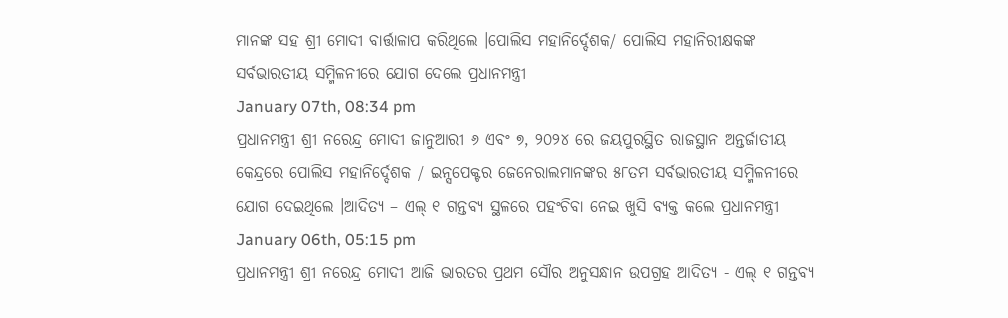ମାନଙ୍କ ସହ ଶ୍ରୀ ମୋଦୀ ବାର୍ତ୍ତାଳାପ କରିଥିଲେ ।ପୋଲିସ ମହାନିର୍ଦ୍ଦେଶକ/ ପୋଲିସ ମହାନିରୀକ୍ଷକଙ୍କ ସର୍ବଭାରତୀୟ ସମ୍ମିଳନୀରେ ଯୋଗ ଦେଲେ ପ୍ରଧାନମନ୍ତ୍ରୀ
January 07th, 08:34 pm
ପ୍ରଧାନମନ୍ତ୍ରୀ ଶ୍ରୀ ନରେନ୍ଦ୍ର ମୋଦୀ ଜାନୁଆରୀ ୬ ଏବଂ ୭, ୨୦୨୪ ରେ ଜୟପୁରସ୍ଥିତ ରାଜସ୍ଥାନ ଅନ୍ତର୍ଜାତୀୟ କେନ୍ଦ୍ରରେ ପୋଲିସ ମହାନିର୍ଦ୍ଦେଶକ / ଇନ୍ସପେକ୍ଟର ଜେନେରାଲମାନଙ୍କର ୫୮ତମ ସର୍ବଭାରତୀୟ ସମ୍ମିଳନୀରେ ଯୋଗ ଦେଇଥିଲେ ।ଆଦିତ୍ୟ – ଏଲ୍ ୧ ଗନ୍ତବ୍ୟ ସ୍ଥଳରେ ପହଂଚିବା ନେଇ ଖୁସି ବ୍ୟକ୍ତ କଲେ ପ୍ରଧାନମନ୍ତ୍ରୀ
January 06th, 05:15 pm
ପ୍ରଧାନମନ୍ତ୍ରୀ ଶ୍ରୀ ନରେନ୍ଦ୍ର ମୋଦୀ ଆଜି ଭାରତର ପ୍ରଥମ ସୌର ଅନୁସନ୍ଧାନ ଉପଗ୍ରହ ଆଦିତ୍ୟ - ଏଲ୍ ୧ ଗନ୍ତବ୍ୟ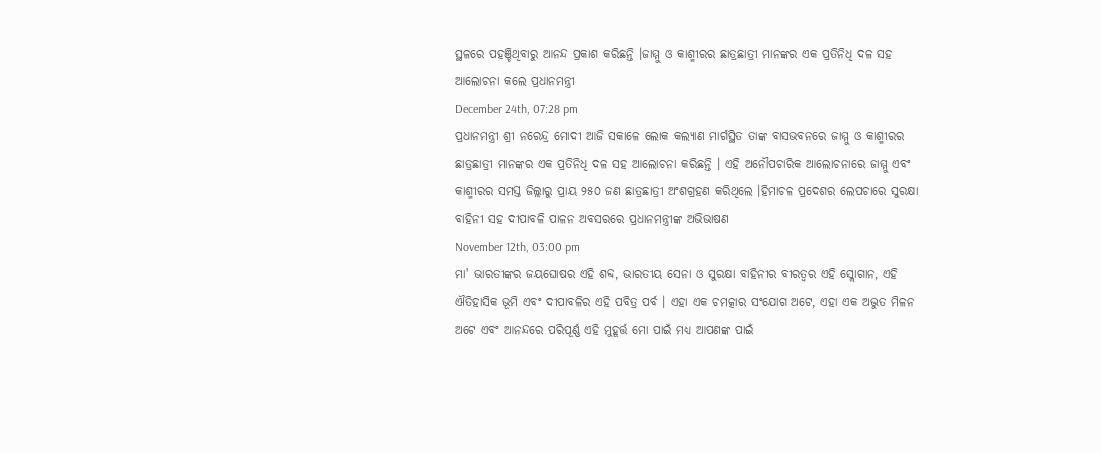ସ୍ଥଳରେ ପହଞ୍ଚିଥିବାରୁ ଆନନ୍ଦ ପ୍ରକାଶ କରିଛନ୍ତି ।ଜାମ୍ମୁ ଓ କାଶ୍ମୀରର ଛାତ୍ରଛାତ୍ରୀ ମାନଙ୍କର ଏକ ପ୍ରତିନିଧି ଦଳ ସହ ଆଲୋଚନା କଲେ ପ୍ରଧାନମନ୍ତ୍ରୀ
December 24th, 07:28 pm
ପ୍ରଧାନମନ୍ତ୍ରୀ ଶ୍ରୀ ନରେନ୍ଦ୍ର ମୋଦୀ ଆଜି ସକାଳେ ଲୋକ କଲ୍ୟାଣ ମାର୍ଗସ୍ଥିତ ତାଙ୍କ ବାସଭବନରେ ଜାମ୍ମୁ ଓ କାଶ୍ମୀରର ଛାତ୍ରଛାତ୍ରୀ ମାନଙ୍କର ଏକ ପ୍ରତିନିଧି ଦଳ ସହ ଆଲୋଚନା କରିଛନ୍ତି । ଏହି ଅନୌପଚାରିକ ଆଲୋଚନାରେ ଜାମ୍ମୁ ଏବଂ କାଶ୍ମୀରର ସମସ୍ତ ଜିଲ୍ଲାରୁ ପ୍ରାୟ ୨୫୦ ଜଣ ଛାତ୍ରଛାତ୍ରୀ ଅଂଶଗ୍ରହଣ କରିଥିଲେ ।ହିମାଚଳ ପ୍ରଦେଶର ଲେପଚାରେ ସୁରକ୍ଷା ବାହିନୀ ସହ ଦୀପାବଳି ପାଳନ ଅବସରରେ ପ୍ରଧାନମନ୍ତ୍ରୀଙ୍କ ଅଭିଭାଷଣ
November 12th, 03:00 pm
ମା' ଭାରତୀଙ୍କର ଜୟଘୋଷର ଏହି ଶବ୍ଦ, ଭାରତୀୟ ସେନା ଓ ସୁରକ୍ଷା ବାହିନୀର ବୀରତ୍ବର ଏହି ସ୍ଲୋଗାନ, ଏହି ଐତିହାସିକ ଭୂମି ଏବଂ ଦୀପାବଳିର ଏହି ପବିତ୍ର ପର୍ବ । ଏହା ଏକ ଚମତ୍କାର ସଂଯୋଗ ଅଟେ, ଏହା ଏକ ଅଦ୍ଭୁତ ମିଳନ ଅଟେ ଏବଂ ଆନନ୍ଦରେ ପରିପୂର୍ଣ୍ଣ ଏହି ମୁହୂର୍ତ୍ତ ମୋ ପାଇଁ ମଧ୍ୟ ଆପଣଙ୍କ ପାଇଁ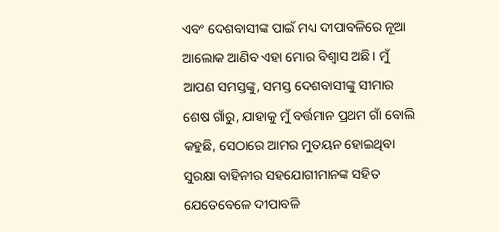ଏବଂ ଦେଶବାସୀଙ୍କ ପାଇଁ ମଧ୍ୟ ଦୀପାବଳିରେ ନୂଆ ଆଲୋକ ଆଣିବ ଏହା ମୋର ବିଶ୍ବାସ ଅଛି। ମୁଁ ଆପଣ ସମସ୍ତଙ୍କୁ, ସମସ୍ତ ଦେଶବାସୀଙ୍କୁ ସୀମାର ଶେଷ ଗାଁରୁ, ଯାହାକୁ ମୁଁ ବର୍ତ୍ତମାନ ପ୍ରଥମ ଗାଁ ବୋଲି କହୁଛି, ସେଠାରେ ଆମର ମୁତୟନ ହୋଇଥିବା ସୁରକ୍ଷା ବାହିନୀର ସହଯୋଗୀମାନଙ୍କ ସହିତ ଯେତେବେଳେ ଦୀପାବଳି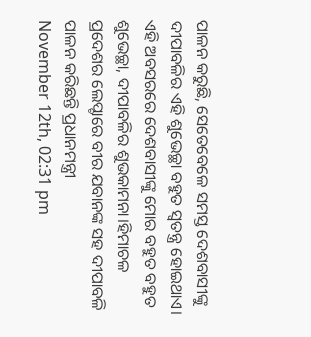ପାଳନ କରୁଛି, ସେତେବେଳେ ସମସ୍ତ ଦେଶବାସୀଙ୍କୁ ଦୀପାବଳିର ଏହି ଶୁଭେଚ୍ଛା ବହୁତ ସ୍ବତନ୍ତ୍ର ହୋଇଥାଏ। ଏହି ଅବସରରେ ଦେଶବାସୀଙ୍କୁ ମୋର ବହୁତ ବହୁତ ଶୁଭେଚ୍ଛା, ଦୀପାବଳିର ଶୁଭକାମନା।ହିମାଚଳ ପ୍ରଦେଶର ଲେପ୍ଚାରେ ବୀର ଯବାନଙ୍କ ସହ ଦୀପାବଳି ପାଳନ କରିଛନ୍ତି ପ୍ରଧାନମନ୍ତ୍ରୀ
November 12th, 02:31 pm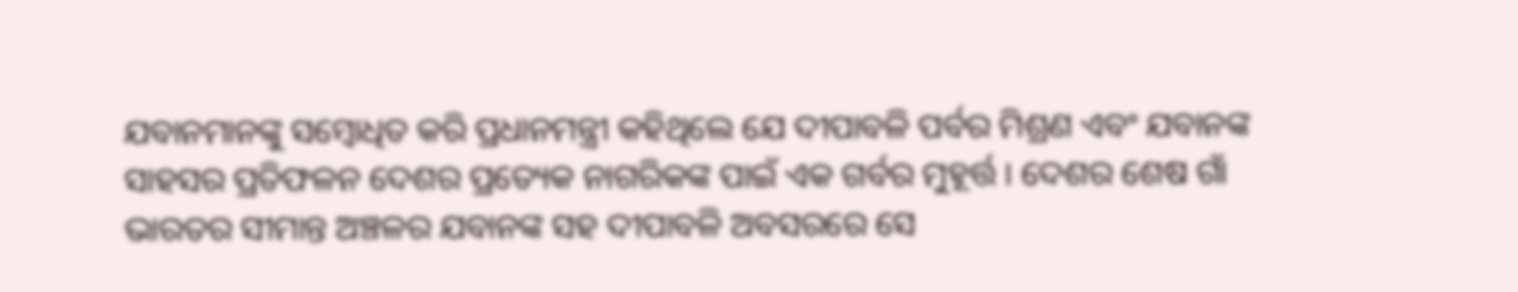ଯବାନମାନଙ୍କୁ ସମ୍ବୋଧିତ କରି ପ୍ରଧାନମନ୍ତ୍ରୀ କହିଥିଲେ ଯେ ଦୀପାବଳି ପର୍ବର ମିଶ୍ରଣ ଏବଂ ଯବାନଙ୍କ ସାହସର ପ୍ରତିଫଳନ ଦେଶର ପ୍ରତ୍ୟେକ ନାଗରିକଙ୍କ ପାଇଁ ଏକ ଗର୍ବର ମୁହୂର୍ତ୍ତ । ଦେଶର ଶେଷ ଗାଁ ଭାରତର ସୀମାନ୍ତ ଅଞ୍ଚଳର ଯବାନଙ୍କ ସହ ଦୀପାବଳି ଅବସରରେ ସେ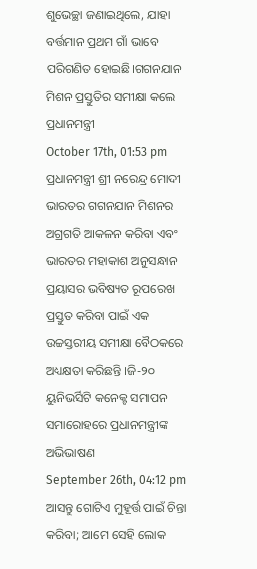ଶୁଭେଚ୍ଛା ଜଣାଇଥିଲେ, ଯାହା ବର୍ତ୍ତମାନ ପ୍ରଥମ ଗାଁ ଭାବେ ପରିଗଣିତ ହୋଇଛି।ଗଗନଯାନ ମିଶନ ପ୍ରସ୍ତୁତିର ସମୀକ୍ଷା କଲେ ପ୍ରଧାନମନ୍ତ୍ରୀ
October 17th, 01:53 pm
ପ୍ରଧାନମନ୍ତ୍ରୀ ଶ୍ରୀ ନରେନ୍ଦ୍ର ମୋଦୀ ଭାରତର ଗଗନଯାନ ମିଶନର ଅଗ୍ରଗତି ଆକଳନ କରିବା ଏବଂ ଭାରତର ମହାକାଶ ଅନୁସନ୍ଧାନ ପ୍ରୟାସର ଭବିଷ୍ୟତ ରୂପରେଖ ପ୍ରସ୍ତୁତ କରିବା ପାଇଁ ଏକ ଉଚ୍ଚସ୍ତରୀୟ ସମୀକ୍ଷା ବୈଠକରେ ଅଧ୍ୟକ୍ଷତା କରିଛନ୍ତି ।ଜି-୨୦ ୟୁନିଭର୍ସିଟି କନେକ୍ଟ ସମାପନ ସମାରୋହରେ ପ୍ରଧାନମନ୍ତ୍ରୀଙ୍କ ଅଭିଭାଷଣ
September 26th, 04:12 pm
ଆସନ୍ତୁ ଗୋଟିଏ ମୁହୂର୍ତ୍ତ ପାଇଁ ଚିନ୍ତା କରିବା; ଆମେ ସେହି ଲୋକ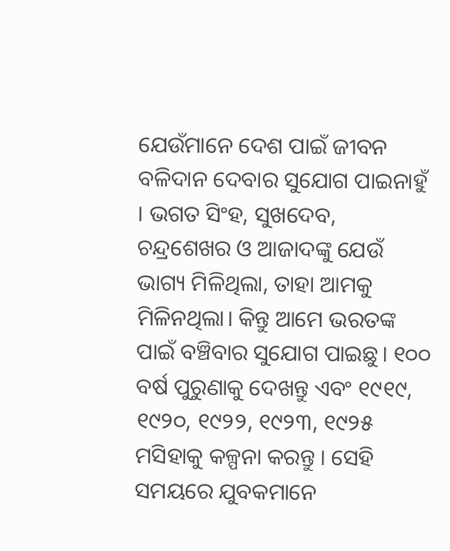ଯେଉଁମାନେ ଦେଶ ପାଇଁ ଜୀବନ ବଳିଦାନ ଦେବାର ସୁଯୋଗ ପାଇନାହୁଁ । ଭଗତ ସିଂହ, ସୁଖଦେବ, ଚନ୍ଦ୍ରଶେଖର ଓ ଆଜାଦଙ୍କୁ ଯେଉଁ ଭାଗ୍ୟ ମିଳିଥିଲା, ତାହା ଆମକୁ ମିଳିନଥିଲା। କିନ୍ତୁ ଆମେ ଭରତଙ୍କ ପାଇଁ ବଞ୍ଚିବାର ସୁଯୋଗ ପାଇଛୁ। ୧୦୦ ବର୍ଷ ପୁରୁଣାକୁ ଦେଖନ୍ତୁ ଏବଂ ୧୯୧୯, ୧୯୨୦, ୧୯୨୨, ୧୯୨୩, ୧୯୨୫ ମସିହାକୁ କଳ୍ପନା କରନ୍ତୁ । ସେହି ସମୟରେ ଯୁବକମାନେ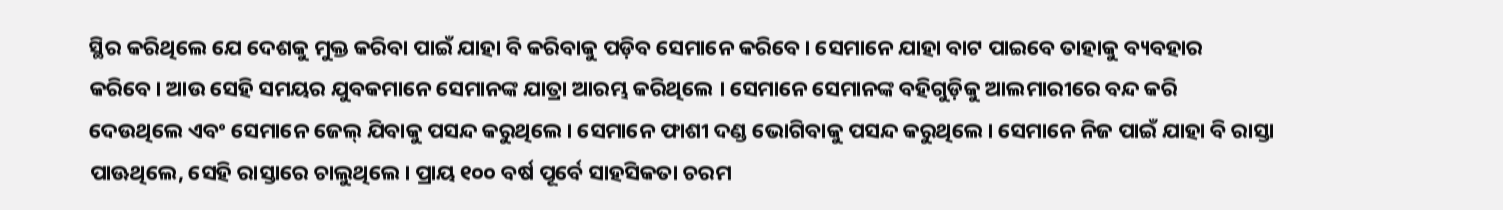ସ୍ଥିର କରିଥିଲେ ଯେ ଦେଶକୁ ମୁକ୍ତ କରିବା ପାଇଁ ଯାହା ବି କରିବାକୁ ପଡ଼ିବ ସେମାନେ କରିବେ। ସେମାନେ ଯାହା ବାଟ ପାଇବେ ତାହାକୁ ବ୍ୟବହାର କରିବେ। ଆଉ ସେହି ସମୟର ଯୁବକମାନେ ସେମାନଙ୍କ ଯାତ୍ରା ଆରମ୍ଭ କରିଥିଲେ । ସେମାନେ ସେମାନଙ୍କ ବହିଗୁଡ଼ିକୁ ଆଲମାରୀରେ ବନ୍ଦ କରି ଦେଉଥିଲେ ଏବଂ ସେମାନେ ଜେଲ୍ ଯିବାକୁ ପସନ୍ଦ କରୁଥିଲେ। ସେମାନେ ଫାଶୀ ଦଣ୍ଡ ଭୋଗିବାକୁ ପସନ୍ଦ କରୁଥିଲେ। ସେମାନେ ନିଜ ପାଇଁ ଯାହା ବି ରାସ୍ତା ପାଊଥିଲେ, ସେହି ରାସ୍ତାରେ ଚାଲୁଥିଲେ। ପ୍ରାୟ ୧୦୦ ବର୍ଷ ପୂର୍ବେ ସାହସିକତା ଚରମ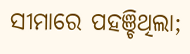ସୀମାରେ ପହଞ୍ଚିଥିଲା;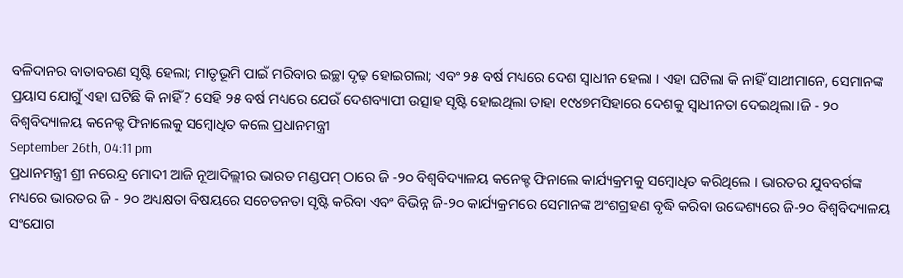ବଳିଦାନର ବାତାବରଣ ସୃଷ୍ଟି ହେଲା; ମାତୃଭୂମି ପାଇଁ ମରିବାର ଇଚ୍ଛା ଦୃଢ଼ ହୋଇଗଲା; ଏବଂ ୨୫ ବର୍ଷ ମଧ୍ୟରେ ଦେଶ ସ୍ୱାଧୀନ ହେଲା । ଏହା ଘଟିଲା କି ନାହିଁ ସାଥୀମାନେ, ସେମାନଙ୍କ ପ୍ରୟାସ ଯୋଗୁଁ ଏହା ଘଟିଛି କି ନାହିଁ? ସେହି ୨୫ ବର୍ଷ ମଧ୍ୟରେ ଯେଉଁ ଦେଶବ୍ୟାପୀ ଉତ୍ସାହ ସୃଷ୍ଟି ହୋଇଥିଲା ତାହା ୧୯୪୭ମସିହାରେ ଦେଶକୁ ସ୍ୱାଧୀନତା ଦେଇଥିଲା।ଜି - ୨୦ ବିଶ୍ୱବିଦ୍ୟାଳୟ କନେକ୍ଟ ଫିନାଲେକୁ ସମ୍ବୋଧିତ କଲେ ପ୍ରଧାନମନ୍ତ୍ରୀ
September 26th, 04:11 pm
ପ୍ରଧାନମନ୍ତ୍ରୀ ଶ୍ରୀ ନରେନ୍ଦ୍ର ମୋଦୀ ଆଜି ନୂଆଦିଲ୍ଲୀର ଭାରତ ମଣ୍ଡପମ୍ ଠାରେ ଜି -୨୦ ବିଶ୍ୱବିଦ୍ୟାଳୟ କନେକ୍ଟ ଫିନାଲେ କାର୍ଯ୍ୟକ୍ରମକୁ ସମ୍ବୋଧିତ କରିଥିଲେ । ଭାରତର ଯୁବବର୍ଗଙ୍କ ମଧ୍ୟରେ ଭାରତର ଜି - ୨୦ ଅଧ୍ୟକ୍ଷତା ବିଷୟରେ ସଚେତନତା ସୃଷ୍ଟି କରିବା ଏବଂ ବିଭିନ୍ନ ଜି-୨୦ କାର୍ଯ୍ୟକ୍ରମରେ ସେମାନଙ୍କ ଅଂଶଗ୍ରହଣ ବୃଦ୍ଧି କରିବା ଉଦ୍ଦେଶ୍ୟରେ ଜି-୨୦ ବିଶ୍ୱବିଦ୍ୟାଳୟ ସଂଯୋଗ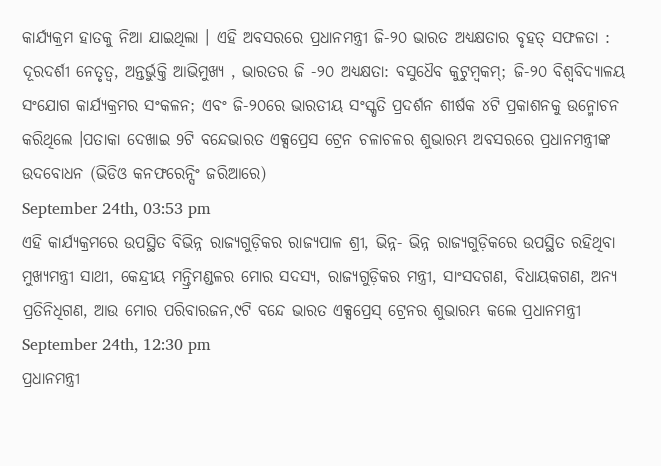କାର୍ଯ୍ୟକ୍ରମ ହାତକୁ ନିଆ ଯାଇଥିଲା । ଏହି ଅବସରରେ ପ୍ରଧାନମନ୍ତ୍ରୀ ଜି-୨୦ ଭାରତ ଅଧ୍ୟକ୍ଷତାର ବୃହତ୍ ସଫଳତା : ଦୂରଦର୍ଶୀ ନେତୃତ୍ୱ, ଅନ୍ତର୍ଭୁକ୍ତି ଆଭିମୁଖ୍ୟ , ଭାରତର ଜି -୨୦ ଅଧ୍ୟକ୍ଷତା: ବସୁଧୈବ କୁଟୁମ୍ବକମ୍; ଜି-୨୦ ବିଶ୍ୱବିଦ୍ୟାଳୟ ସଂଯୋଗ କାର୍ଯ୍ୟକ୍ରମର ସଂକଳନ; ଏବଂ ଜି-୨୦ରେ ଭାରତୀୟ ସଂସ୍କୃତି ପ୍ରଦର୍ଶନ ଶୀର୍ଷକ ୪ଟି ପ୍ରକାଶନକୁ ଉନ୍ମୋଚନ କରିଥିଲେ ।ପତାକା ଦେଖାଇ 9ଟି ବନ୍ଦେଭାରତ ଏକ୍ସପ୍ରେସ ଟ୍ରେନ ଚଳାଚଳର ଶୁଭାରମ୍ଭ ଅବସରରେ ପ୍ରଧାନମନ୍ତ୍ରୀଙ୍କ ଉଦବୋଧନ (ଭିଡିଓ କନଫରେନ୍ସିଂ ଜରିଆରେ)
September 24th, 03:53 pm
ଏହି କାର୍ଯ୍ୟକ୍ରମରେ ଉପସ୍ଥିତ ବିଭିନ୍ନ ରାଜ୍ୟଗୁଡ଼ିକର ରାଜ୍ୟପାଳ ଶ୍ରୀ, ଭିନ୍ନ- ଭିନ୍ନ ରାଜ୍ୟଗୁଡ଼ିକରେ ଉପସ୍ଥିତ ରହିଥିବା ମୁଖ୍ୟମନ୍ତ୍ରୀ ସାଥୀ, କେନ୍ଦ୍ରୀୟ ମନ୍ତ୍ରିମଣ୍ଡଳର ମୋର ସଦସ୍ୟ, ରାଜ୍ୟଗୁଡ଼ିକର ମନ୍ତ୍ରୀ, ସାଂସଦଗଣ, ବିଧାୟକଗଣ, ଅନ୍ୟ ପ୍ରତିନିଧିଗଣ, ଆଉ ମୋର ପରିବାରଜନ,୯ଟି ବନ୍ଦେ ଭାରତ ଏକ୍ସପ୍ରେସ୍ ଟ୍ରେନର ଶୁଭାରମ୍ଭ କଲେ ପ୍ରଧାନମନ୍ତ୍ରୀ
September 24th, 12:30 pm
ପ୍ରଧାନମନ୍ତ୍ରୀ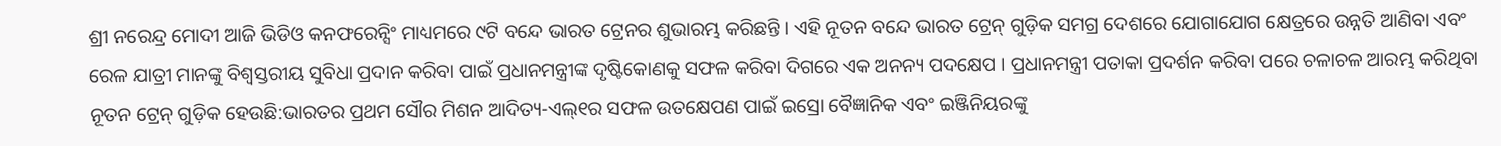ଶ୍ରୀ ନରେନ୍ଦ୍ର ମୋଦୀ ଆଜି ଭିଡିଓ କନଫରେନ୍ସିଂ ମାଧ୍ୟମରେ ୯ଟି ବନ୍ଦେ ଭାରତ ଟ୍ରେନର ଶୁଭାରମ୍ଭ କରିଛନ୍ତି । ଏହି ନୂତନ ବନ୍ଦେ ଭାରତ ଟ୍ରେନ୍ ଗୁଡ଼ିକ ସମଗ୍ର ଦେଶରେ ଯୋଗାଯୋଗ କ୍ଷେତ୍ରରେ ଉନ୍ନତି ଆଣିବା ଏବଂ ରେଳ ଯାତ୍ରୀ ମାନଙ୍କୁ ବିଶ୍ୱସ୍ତରୀୟ ସୁବିଧା ପ୍ରଦାନ କରିବା ପାଇଁ ପ୍ରଧାନମନ୍ତ୍ରୀଙ୍କ ଦୃଷ୍ଟିକୋଣକୁ ସଫଳ କରିବା ଦିଗରେ ଏକ ଅନନ୍ୟ ପଦକ୍ଷେପ । ପ୍ରଧାନମନ୍ତ୍ରୀ ପତାକା ପ୍ରଦର୍ଶନ କରିବା ପରେ ଚଳାଚଳ ଆରମ୍ଭ କରିଥିବା ନୂତନ ଟ୍ରେନ୍ ଗୁଡ଼ିକ ହେଉଛି:ଭାରତର ପ୍ରଥମ ସୌର ମିଶନ ଆଦିତ୍ୟ-ଏଲ୍୧ର ସଫଳ ଉତକ୍ଷେପଣ ପାଇଁ ଇସ୍ରୋ ବୈଜ୍ଞାନିକ ଏବଂ ଇଞ୍ଜିନିୟରଙ୍କୁ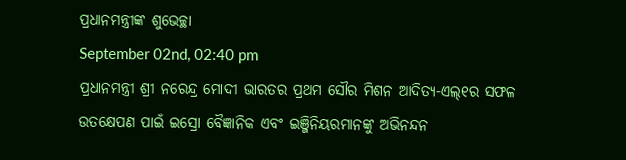ପ୍ରଧାନମନ୍ତ୍ରୀଙ୍କ ଶୁଭେଚ୍ଛା
September 02nd, 02:40 pm
ପ୍ରଧାନମନ୍ତ୍ରୀ ଶ୍ରୀ ନରେନ୍ଦ୍ର ମୋଦୀ ଭାରତର ପ୍ରଥମ ସୌର ମିଶନ ଆଦିତ୍ୟ-ଏଲ୍୧ର ସଫଳ ଉତକ୍ଷେପଣ ପାଇଁ ଇସ୍ରୋ ବୈଜ୍ଞାନିକ ଏବଂ ଇଞ୍ଜିନିୟରମାନଙ୍କୁ ଅଭିନନ୍ଦନ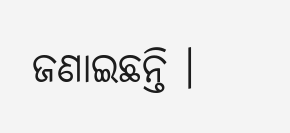ଜଣାଇଛନ୍ତି ।